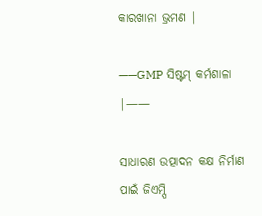କାରଖାନା ଭ୍ରମଣ |

——GMP ସିଷ୍ଟମ୍ କର୍ମଶାଳା |——

ସାଧାରଣ ଉତ୍ପାଦନ କକ୍ଷ ନିର୍ମାଣ ପାଇଁ ଜିଏମ୍ପି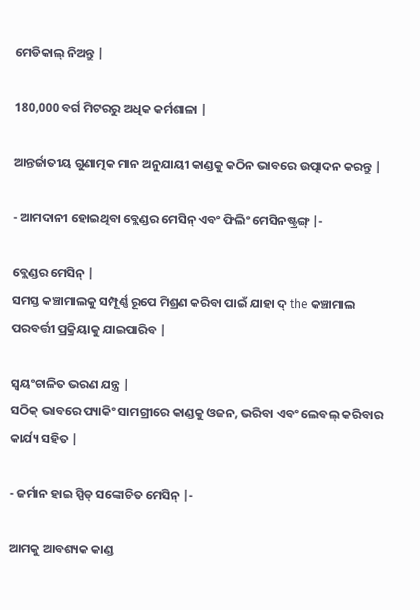ମେଡିକାଲ୍ ନିଅନ୍ତୁ |

180,000 ବର୍ଗ ମିଟରରୁ ଅଧିକ କର୍ମଶାଳା |

ଆନ୍ତର୍ଜାତୀୟ ଗୁଣାତ୍ମକ ମାନ ଅନୁଯାୟୀ କାଣ୍ଡକୁ କଠିନ ଭାବରେ ଉତ୍ପାଦନ କରନ୍ତୁ |

- ଆମଦାନୀ ହୋଇଥିବା ବ୍ଲେଣ୍ଡର ମେସିନ୍ ଏବଂ ଫିଲିଂ ମେସିନଷ୍ଟ୍ରଙ୍ଗ୍ |-

ବ୍ଲେଣ୍ଡର ମେସିନ୍ |
ସମସ୍ତ କଞ୍ଚାମାଲକୁ ସମ୍ପୂର୍ଣ୍ଣ ରୂପେ ମିଶ୍ରଣ କରିବା ପାଇଁ ଯାହା ଦ୍ the କଞ୍ଚାମାଲ ପରବର୍ତ୍ତୀ ପ୍ରକ୍ରିୟାକୁ ଯାଇପାରିବ |

ସ୍ୱୟଂଚାଳିତ ଭରଣ ଯନ୍ତ୍ର |
ସଠିକ୍ ଭାବରେ ପ୍ୟାକିଂ ସାମଗ୍ରୀରେ କାଣ୍ଡକୁ ଓଜନ, ଭରିବା ଏବଂ ଲେବଲ୍ କରିବାର କାର୍ଯ୍ୟ ସହିତ |

- ଜର୍ମାନ ହାଇ ସ୍ପିଡ୍ ସଙ୍କୋଚିତ ମେସିନ୍ |-

ଆମକୁ ଆବଶ୍ୟକ କାଣ୍ଡ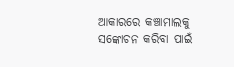ଆକାରରେ କଞ୍ଚାମାଲକୁ ସଙ୍କୋଚନ କରିବା ପାଇଁ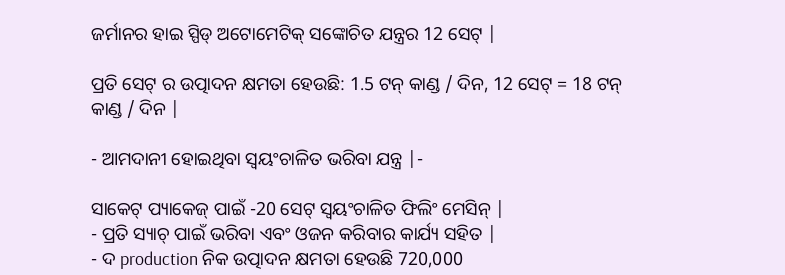ଜର୍ମାନର ହାଇ ସ୍ପିଡ୍ ଅଟୋମେଟିକ୍ ସଙ୍କୋଚିତ ଯନ୍ତ୍ରର 12 ସେଟ୍ |

ପ୍ରତି ସେଟ୍ ର ଉତ୍ପାଦନ କ୍ଷମତା ହେଉଛି: 1.5 ଟନ୍ କାଣ୍ଡ / ଦିନ, 12 ସେଟ୍ = 18 ଟନ୍ କାଣ୍ଡ / ଦିନ |

- ଆମଦାନୀ ହୋଇଥିବା ସ୍ୱୟଂଚାଳିତ ଭରିବା ଯନ୍ତ୍ର |-

ସାକେଟ୍ ପ୍ୟାକେଜ୍ ପାଇଁ -20 ସେଟ୍ ସ୍ୱୟଂଚାଳିତ ଫିଲିଂ ମେସିନ୍ |
- ପ୍ରତି ସ୍ୟାଚ୍ ପାଇଁ ଭରିବା ଏବଂ ଓଜନ କରିବାର କାର୍ଯ୍ୟ ସହିତ |
- ଦ production ନିକ ଉତ୍ପାଦନ କ୍ଷମତା ହେଉଛି 720,000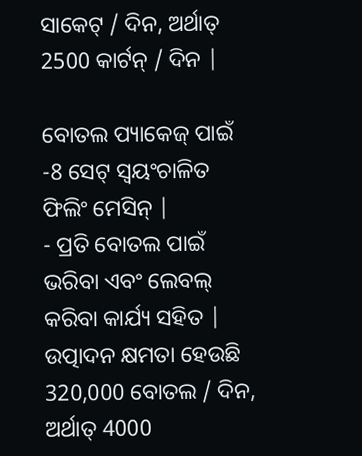ସାକେଟ୍ / ଦିନ, ଅର୍ଥାତ୍ 2500 କାର୍ଟନ୍ / ଦିନ |

ବୋତଲ ପ୍ୟାକେଜ୍ ପାଇଁ -8 ସେଟ୍ ସ୍ୱୟଂଚାଳିତ ଫିଲିଂ ମେସିନ୍ |
- ପ୍ରତି ବୋତଲ ପାଇଁ ଭରିବା ଏବଂ ଲେବଲ୍ କରିବା କାର୍ଯ୍ୟ ସହିତ |
ଉତ୍ପାଦନ କ୍ଷମତା ହେଉଛି 320,000 ବୋତଲ / ଦିନ, ଅର୍ଥାତ୍ 4000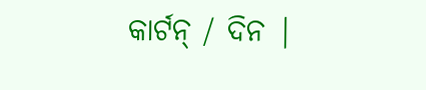କାର୍ଟନ୍ / ଦିନ |